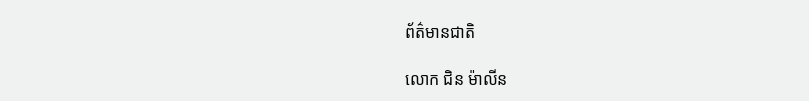ព័ត៌មានជាតិ

លោក ជិន ម៉ាលីន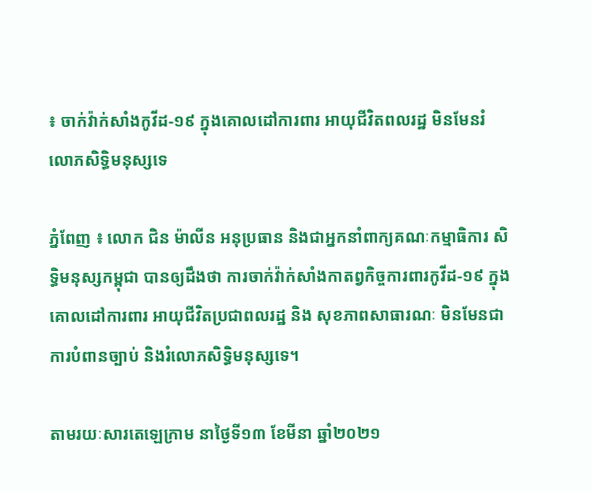៖ ចាក់វ៉ាក់សាំងកូវីដ-១៩ ក្នុងគោលដៅការពារ អាយុជីវិតពលរដ្ឋ មិនមែនរំលោភសិទ្ធិមនុស្សទេ

ភ្នំពែញ ៖ លោក ជិន ម៉ាលីន អនុប្រធាន និងជាអ្នកនាំពាក្យគណៈកម្មាធិការ សិទ្ធិមនុស្សកម្ពុជា បានឲ្យដឹងថា ការចាក់វ៉ាក់សាំងកាតព្វកិច្ចការពារកូវីដ-១៩ ក្នុងគោលដៅការពារ អាយុជីវិតប្រជាពលរដ្ឋ និង សុខភាពសាធារណៈ មិនមែនជាការបំពានច្បាប់ និងរំលោភសិទ្ធិមនុស្សទេ។

តាមរយៈសារតេឡេក្រាម នាថ្ងៃទី១៣ ខែមីនា ឆ្នាំ២០២១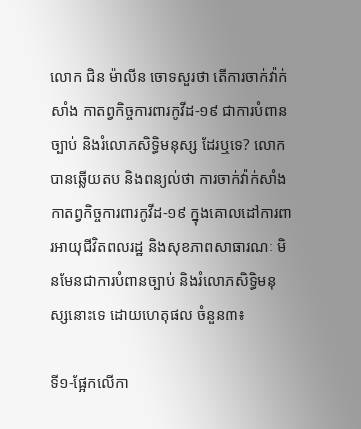លោក ជិន ម៉ាលីន ចោទសួរថា តើការចាក់វ៉ាក់សាំង កាតព្វកិច្ចការពារកូវីដ-១៩ ជាការបំពានច្បាប់ និងរំលោភសិទ្ធិមនុស្ស ដែរឬទេ? លោកបានឆ្លើយតប និងពន្យល់ថា ការចាក់វ៉ាក់សាំង កាតព្វកិច្ចការពារកូវីដ-១៩ ក្នុងគោលដៅការពារអាយុជីវិតពលរដ្ឋ និងសុខភាពសាធារណៈ មិនមែនជាការបំពានច្បាប់ និងរំលោភសិទ្ធិមនុស្សនោះទេ ដោយហេតុផល ចំនួន៣៖

ទី១-ផ្អែកលើកា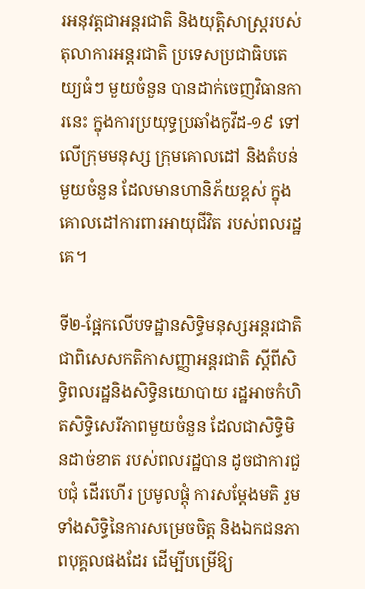រអនុវត្តជាអន្តរជាតិ និងយុត្តិសាស្រ្តរបស់តុលាការអន្តរជាតិ ប្រទេសប្រជាធិបតេយ្យធំៗ មួយចំនួន បានដាក់ចេញវិធានការនេះ ក្នុងការប្រយុទ្ធប្រឆាំងកូវីដ-១៩ ទៅលើក្រុមមនុស្ស ក្រុមគោលដៅ និងតំបន់មួយចំនួន ដែលមានហានិភ័យខ្ពស់ ក្នុងគោលដៅការពារអាយុជីវិត របស់ពលរដ្ឋគេ។

ទី២-ផ្អែកលើបទដ្ឋានសិទ្ធិមនុស្សអន្តរជាតិ ជាពិសេសកតិកាសញ្ញាអន្តរជាតិ ស្តីពីសិទ្ធិពលរដ្ឋនិងសិទ្ធិនយោបាយ រដ្ឋអាចកំហិតសិទ្ធិសេរីភាពមួយចំនួន ដែលជាសិទ្ធិមិនដាច់ខាត របស់ពលរដ្ឋបាន ដូចជាការជួបជុំ ដើរហើរ ប្រមូលផ្តុំ ការសម្តែងមតិ រួមទាំងសិទ្ធិនៃការសម្រេចចិត្ត និងឯកជនភាពបុគ្គលផងដែរ ដើម្បីបម្រើឱ្យ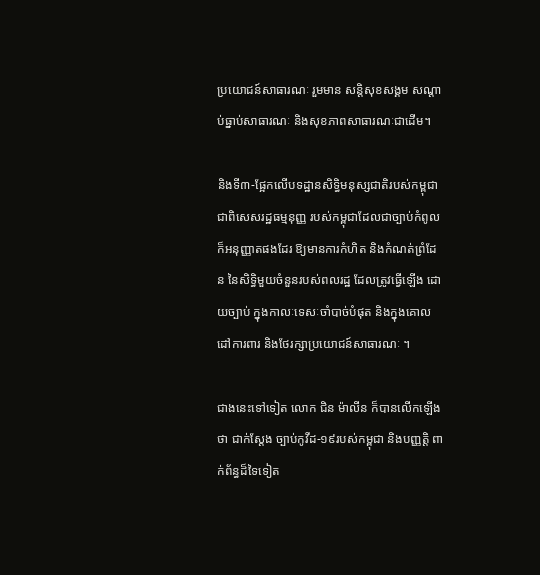ប្រយោជន៍សាធារណៈ រួមមាន សន្តិសុខសង្គម សណ្តាប់ធ្នាប់សាធារណៈ និងសុខភាពសាធារណៈជាដើម។

និងទី៣-ផ្អែកលើបទដ្ឋានសិទ្ធិមនុស្សជាតិរបស់កម្ពុជា ជាពិសេសរដ្ឋធម្មនុញ្ញ របស់កម្ពុជាដែលជាច្បាប់កំពូល ក៏អនុញ្ញាតផងដែរ ឱ្យមានការកំហិត និងកំណត់ព្រំដែន នៃសិទ្ធិមួយចំនួនរបស់ពលរដ្ឋ ដែលត្រូវធ្វើឡើង ដោយច្បាប់ ក្នុងកាលៈទេសៈចាំបាច់បំផុត និងក្នុងគោលដៅការពារ និងថែរក្សាប្រយោជន៍សាធារណៈ ។

ជាងនេះទៅទៀត លោក ជិន ម៉ាលីន ក៏បានលើកឡើងថា ជាក់ស្តែង ច្បាប់កូវីដ-១៩របស់កម្ពុជា និងបញ្ញត្តិ ពាក់ព័ន្ធដ៏ទៃទៀត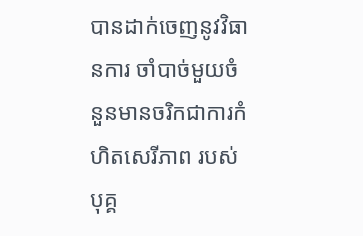បានដាក់ចេញនូវវិធានការ ចាំបាច់មួយចំនួនមានចរិកជាការកំហិតសេរីភាព របស់បុគ្គ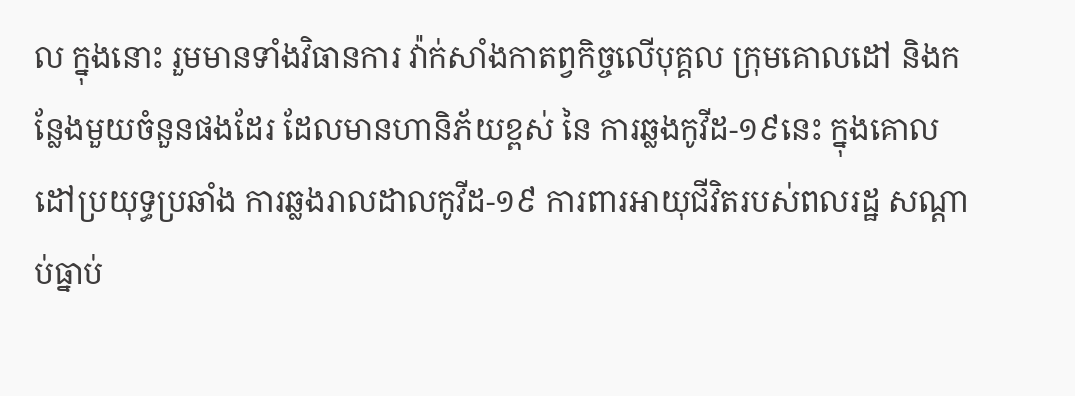ល ក្នុងនោះ រួមមានទាំងវិធានការ វ៉ាក់សាំងកាតព្វកិច្ចលើបុគ្គល ក្រុមគោលដៅ និងកន្លែងមួយចំនួនផងដែរ ដែលមានហានិភ័យខ្ពស់ នៃ ការឆ្លងកូវីដ-១៩នេះ ក្នុងគោលដៅប្រយុទ្ធប្រឆាំង ការឆ្លងរាលដាលកូវីដ-១៩ ការពារអាយុជីវិតរបស់ពលរដ្ឋ សណ្តាប់ធ្នាប់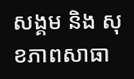សង្គម និង សុខភាពសាធា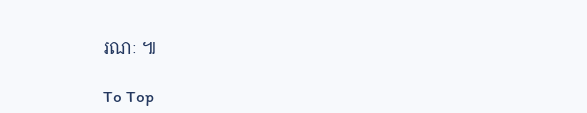រណៈ ៕

To Top